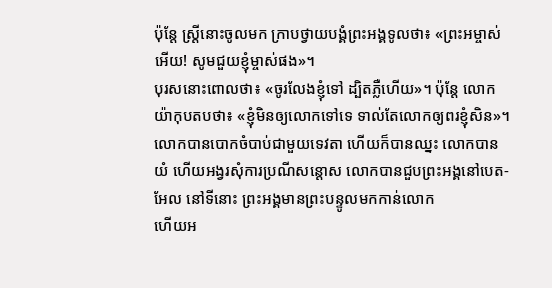ប៉ុន្តែ ស្ត្រីនោះចូលមក ក្រាបថ្វាយបង្គំព្រះអង្គទូលថា៖ «ព្រះអម្ចាស់អើយ! សូមជួយខ្ញុំម្ចាស់ផង»។
បុរសនោះពោលថា៖ «ចូរលែងខ្ញុំទៅ ដ្បិតភ្លឺហើយ»។ ប៉ុន្ដែ លោកយ៉ាកុបតបថា៖ «ខ្ញុំមិនឲ្យលោកទៅទេ ទាល់តែលោកឲ្យពរខ្ញុំសិន»។
លោកបានបោកចំបាប់ជាមួយទេវតា ហើយក៏បានឈ្នះ លោកបានយំ ហើយអង្វរសុំការប្រណីសន្ដោស លោកបានជួបព្រះអង្គនៅបេត-អែល នៅទីនោះ ព្រះអង្គមានព្រះបន្ទូលមកកាន់លោក
ហើយអ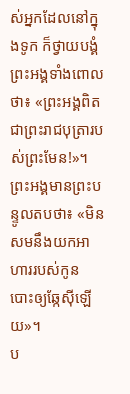ស់អ្នកដែលនៅក្នុងទូក ក៏ថ្វាយបង្គំព្រះអង្គទាំងពោលថា៖ «ព្រះអង្គពិតជាព្រះរាជបុត្រារបស់ព្រះមែន!»។
ព្រះអង្គមានព្រះបន្ទូលតបថា៖ «មិនសមនឹងយកអាហាររបស់កូន បោះឲ្យឆ្កែស៊ីឡើយ»។
ប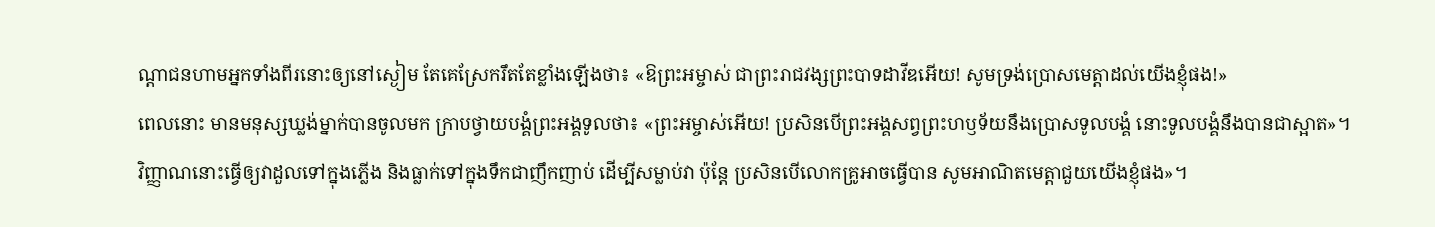ណ្តាជនហាមអ្នកទាំងពីរនោះឲ្យនៅស្ងៀម តែគេស្រែករឹតតែខ្លាំងឡើងថា៖ «ឱព្រះអម្ចាស់ ជាព្រះរាជវង្សព្រះបាទដាវីឌអើយ! សូមទ្រង់ប្រោសមេត្តាដល់យើងខ្ញុំផង!»
ពេលនោះ មានមនុស្សឃ្លង់ម្នាក់បានចូលមក ក្រាបថ្វាយបង្គំព្រះអង្គទូលថា៖ «ព្រះអម្ចាស់អើយ! ប្រសិនបើព្រះអង្គសព្វព្រះហឫទ័យនឹងប្រោសទូលបង្គំ នោះទូលបង្គំនឹងបានជាស្អាត»។
វិញ្ញាណនោះធ្វើឲ្យវាដួលទៅក្នុងភ្លើង និងធ្លាក់ទៅក្នុងទឹកជាញឹកញាប់ ដើម្បីសម្លាប់វា ប៉ុន្តែ ប្រសិនបើលោកគ្រូអាចធ្វើបាន សូមអាណិតមេត្តាជួយយើងខ្ញុំផង»។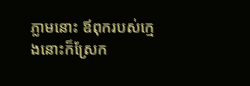ភ្លាមនោះ ឪពុករបស់ក្មេងនោះក៏ស្រែក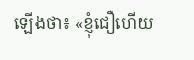ឡើងថា៖ «ខ្ញុំជឿហើយ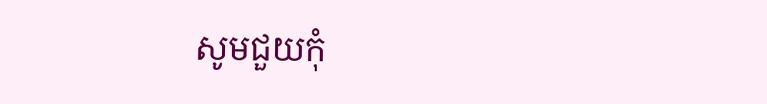សូមជួយកុំ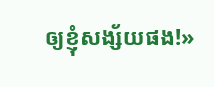ឲ្យខ្ញុំសង្ស័យផង!»